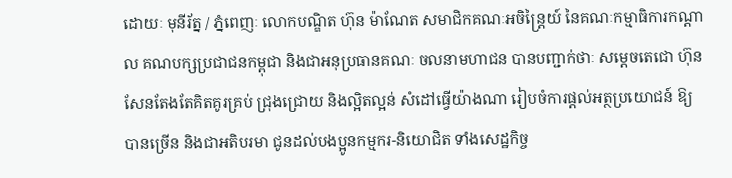ដោយៈ មុនីរ័ត្ន / ភ្នំពេញៈ លោកបណ្ឌិត ហ៊ុន ម៉ាណែត សមាជិកគណៈអចិន្ត្រៃយ៍ នៃគណៈកម្មាធិការកណ្ដាល គណបក្សប្រជាជនកម្ពុជា និងជាអនុប្រធានគណៈ ចលនាមហាជន បានបញ្ជាក់ថាៈ សម្តេចតេជោ ហ៊ុនសែនតែងតែគិតគូរគ្រប់ ជ្រុងជ្រោយ និងល្អិតល្អន់ សំដៅធ្វើយ៉ាងណា រៀបចំការផ្តល់អត្ថប្រយោជន៍ ឱ្យបានច្រើន និងជាអតិបរមា ជូនដល់បងប្អូនកម្មករ-និយោជិត ទាំងសេដ្ឋកិច្ច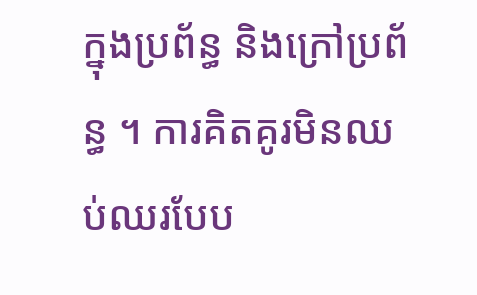ក្នុងប្រព័ន្ធ និងក្រៅប្រព័ន្ធ ។ ការគិតគូរមិនឈប់ឈរបែប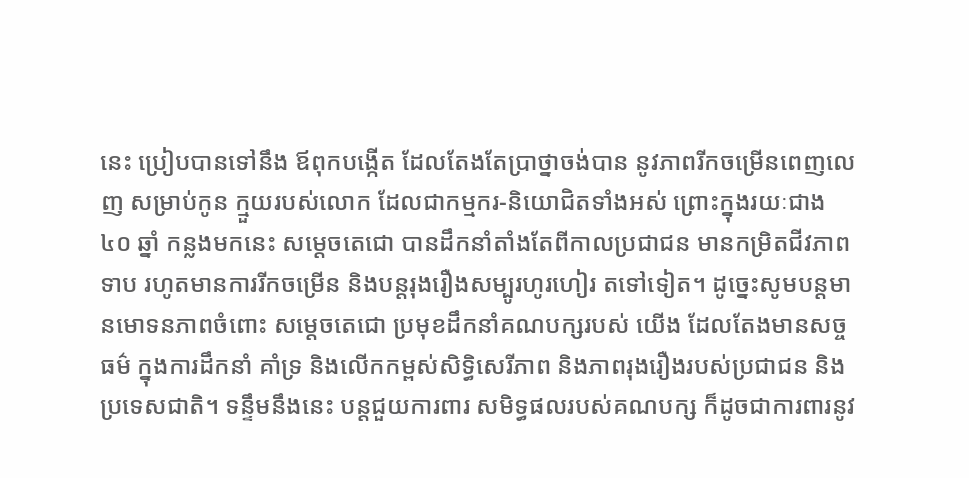នេះ ប្រៀបបានទៅនឹង ឪពុកបង្កើត ដែលតែងតែប្រាថ្នាចង់បាន នូវភាពរីកចម្រើនពេញលេញ សម្រាប់កូន ក្មួយរបស់លោក ដែលជាកម្មករ-និយោជិតទាំងអស់ ព្រោះក្នុងរយៈជាង ៤០ ឆ្នាំ កន្លងមកនេះ សម្តេចតេជោ បានដឹកនាំតាំងតែពីកាលប្រជាជន មានកម្រិតជីវភាព ទាប រហូតមានការរីកចម្រើន និងបន្តរុងរឿងសម្បូរហូរហៀរ តទៅទៀត។ ដូច្នេះសូមបន្តមានមោទនភាពចំពោះ សម្តេចតេជោ ប្រមុខដឹកនាំគណបក្សរបស់ យើង ដែលតែងមានសច្ចធម៌ ក្នុងការដឹកនាំ គាំទ្រ និងលើកកម្ពស់សិទ្ធិសេរីភាព និងភាពរុងរឿងរបស់ប្រជាជន និង ប្រទេសជាតិ។ ទន្ទឹមនឹងនេះ បន្តជួយការពារ សមិទ្ធផលរបស់គណបក្ស ក៏ដូចជាការពារនូវ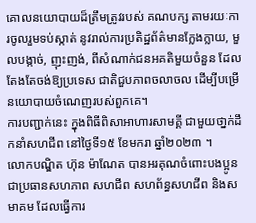គោលនយោបាយដ៏ត្រឹមត្រូវរបស់ គណបក្ស តាមរយៈការចូលរួមទប់ស្កាត់ នូវរាល់ការប្រតិដ្ឋព័ត៌មានក្លែងក្លាយ, មួលបង្កាច់, ញុះញង់, ពីសំណាក់ជនអគតិមួយចំនួន ដែលតែងតែចង់ឱ្យប្រទេស ជាតិជួបភាពចលាចល ដើម្បីបម្រើនយោបាយចំណេញរបស់ពួកគេ។
ការបញ្ជាក់នេះ ក្នុងពិធីពិសាអាហារសាមគ្គី ជាមួយថា្នក់ដឹកនាំសហជីព នៅថ្ងៃទី១៥ ខែមករា ឆ្នាំ២០២៣ ។
លោកបណ្ឌិត ហ៊ុន ម៉ាណែត បានអរគុណចំពោះបងប្អូនជាប្រធានសហភាព សហជីព សហព័ន្ធសហជីព និងសមាគម ដែលធ្វើការ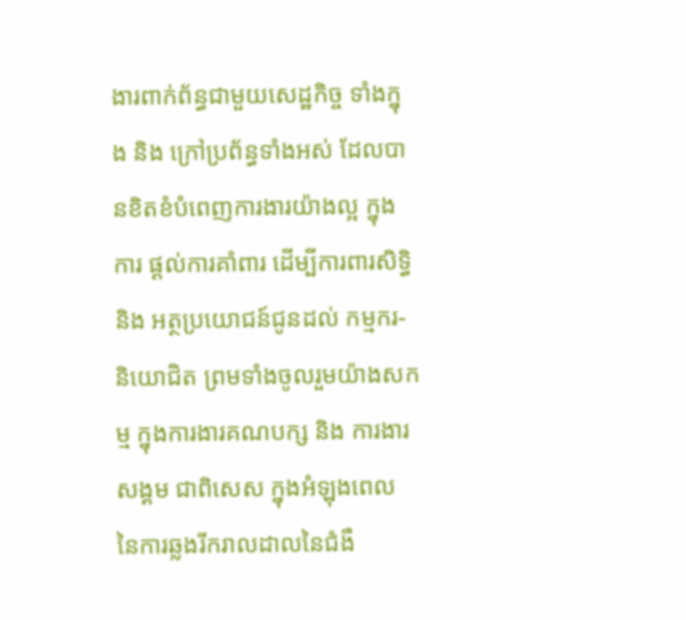ងារពាក់ព័ន្ធជាមួយសេដ្ឋកិច្ច ទាំងក្នុង និង ក្រៅប្រព័ន្ធទាំងអស់ ដែលបានខិតខំបំពេញការងារយ៉ាងល្អ ក្នុងការ ផ្តល់ការគាំពារ ដើម្បីការពារសិទ្ធិ និង អត្ថប្រយោជន៍ជូនដល់ កម្មករ-និយោជិត ព្រមទាំងចូលរួមយ៉ាងសកម្ម ក្នុងការងារគណបក្ស និង ការងារសង្គម ជាពិសេស ក្នុងអំឡុងពេល នៃការឆ្លងរីករាលដាលនៃជំងឺ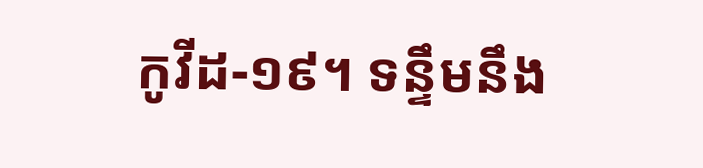កូវីដ-១៩។ ទន្ទឹមនឹង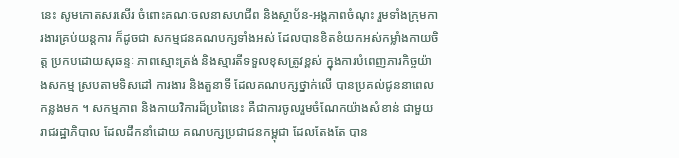នេះ សូមកោតសរសើរ ចំពោះគណៈចលនាសហជីព និងស្ថាប័ន-អង្គភាពចំណុះ រួមទាំងក្រុមការងារគ្រប់យន្តការ ក៏ដូចជា សកម្មជនគណបក្សទាំងអស់ ដែលបានខិតខំយកអស់កម្លាំងកាយចិត្ត ប្រកបដោយសុឆន្ទៈ ភាពស្មោះត្រង់ និងស្មារតីទទួលខុសត្រូវខ្ពស់ ក្នុងការបំពេញភារកិច្ចយ៉ាងសកម្ម ស្របតាមទិសដៅ ការងារ និងតួនាទី ដែលគណបក្សថ្នាក់លើ បានប្រគល់ជូននាពេលកន្លងមក ។ សកម្មភាព និងកាយវិការដ៏ប្រពៃនេះ គឺជាការចូលរួមចំណែកយ៉ាងសំខាន់ ជាមួយរាជរដ្ឋាភិបាល ដែលដឹកនាំដោយ គណបក្សប្រជាជនកម្ពុជា ដែលតែងតែ បាន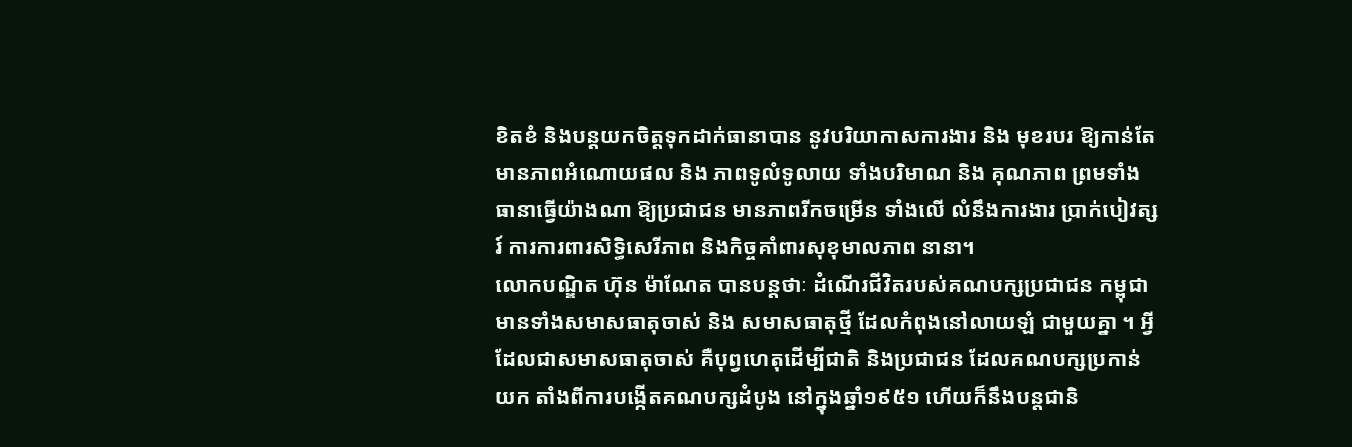ខិតខំ និងបន្តយកចិត្តទុកដាក់ធានាបាន នូវបរិយាកាសការងារ និង មុខរបរ ឱ្យកាន់តែមានភាពអំណោយផល និង ភាពទូលំទូលាយ ទាំងបរិមាណ និង គុណភាព ព្រមទាំងធានាធ្វើយ៉ាងណា ឱ្យប្រជាជន មានភាពរីកចម្រើន ទាំងលើ លំនឹងការងារ ប្រាក់បៀវត្សរ៍ ការការពារសិទ្ធិសេរីភាព និងកិច្ចគាំពារសុខុមាលភាព នានា។
លោកបណ្ឌិត ហ៊ុន ម៉ាណែត បានបន្តថាៈ ដំណើរជីវិតរបស់គណបក្សប្រជាជន កម្ពុជា មានទាំងសមាសធាតុចាស់ និង សមាសធាតុថ្មី ដែលកំពុងនៅលាយឡំ ជាមួយគ្នា ។ អ្វីដែលជាសមាសធាតុចាស់ គឺបុព្វហេតុដើម្បីជាតិ និងប្រជាជន ដែលគណបក្សប្រកាន់យក តាំងពីការបង្កើតគណបក្សដំបូង នៅក្នុងឆ្នាំ១៩៥១ ហើយក៏នឹងបន្តជានិ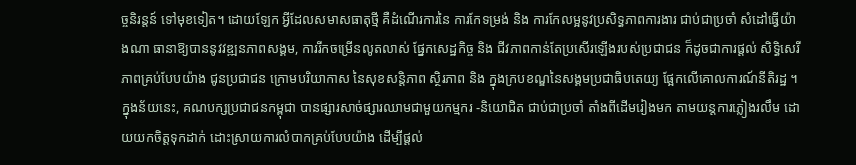ច្ចនិរន្តន៍ ទៅមុខទៀត។ ដោយឡែក អ្វីដែលសមាសធាតុថ្មី គឺដំណើរការនៃ ការកែទម្រង់ និង ការកែលម្អនូវប្រសិទ្ធភាពការងារ ជាប់ជាប្រចាំ សំដៅធ្វើយ៉ាងណា ធានាឱ្យបាននូវវឌ្ឍនភាពសង្គម, ការរីកចម្រើនលូតលាស់ ផ្នែកសេដ្ឋកិច្ច និង ជីវភាពកាន់តែប្រសើរឡើងរបស់ប្រជាជន ក៏ដូចជាការផ្តល់ សិទ្ធិសេរីភាពគ្រប់បែបយ៉ាង ជូនប្រជាជន ក្រោមបរិយាកាស នៃសុខសន្តិភាព ស្ថិរភាព និង ក្នុងក្របខណ្ឌនៃសង្គមប្រជាធិបតេយ្យ ផ្អែកលើគោលការណ៍នីតិរដ្ឋ ។ ក្នុងន័យនេះ, គណបក្សប្រជាជនកម្ពុជា បានផ្សារសាច់ផ្សារឈាមជាមួយកម្មករ -និយោជិត ជាប់ជាប្រចាំ តាំងពីដើមរៀងមក តាមយន្តការភ្លៀងរលឹម ដោយយកចិត្តទុកដាក់ ដោះស្រាយការលំបាកគ្រប់បែបយ៉ាង ដើម្បីផ្តល់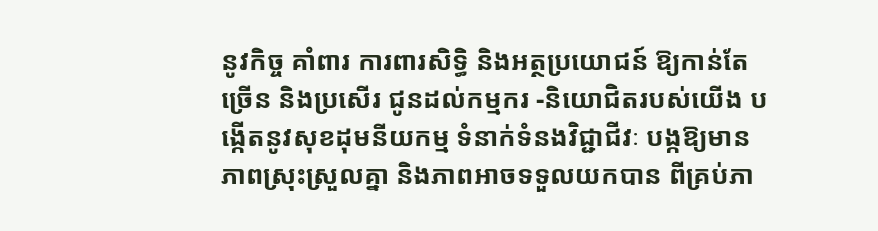នូវកិច្ច គាំពារ ការពារសិទ្ធិ និងអត្ថប្រយោជន៍ ឱ្យកាន់តែច្រើន និងប្រសើរ ជូនដល់កម្មករ -និយោជិតរបស់យើង បង្កើតនូវសុខដុមនីយកម្ម ទំនាក់ទំនងវិជ្ជាជីវៈ បង្កឱ្យមាន ភាពស្រុះស្រួលគ្នា និងភាពអាចទទួលយកបាន ពីគ្រប់ភា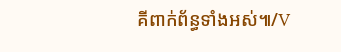គីពាក់ព័ន្ធទាំងអស់៕/V